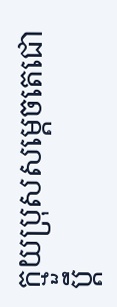ក្មួយប្រុសសម្តេចតេជោប្តឹ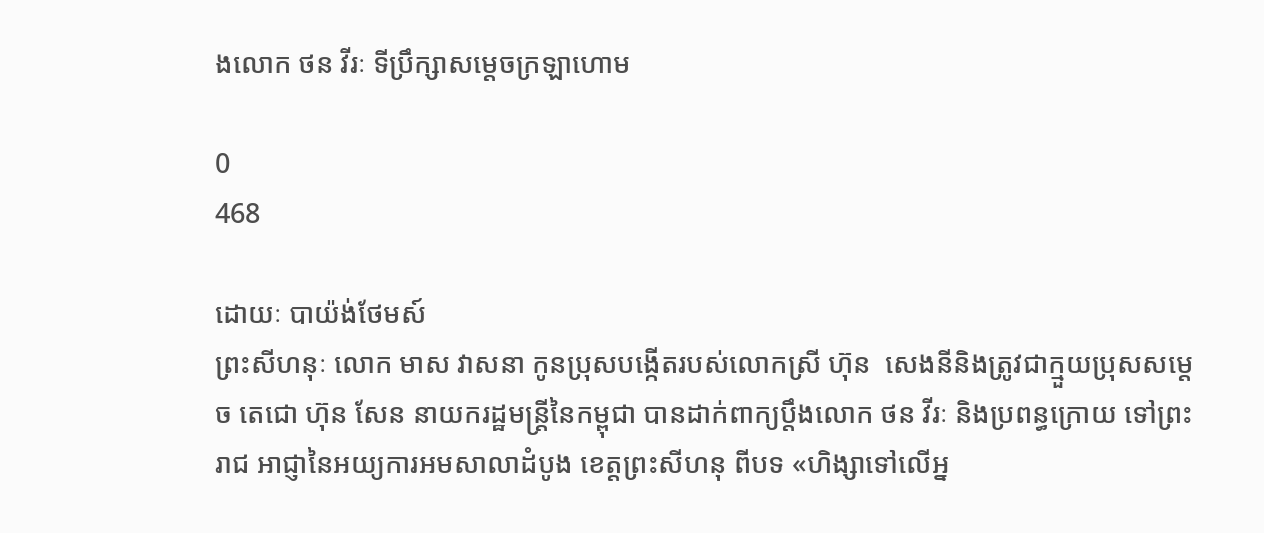ងលោក ថន វីរៈ ទីប្រឹក្សាសម្តេចក្រឡាហោម

0
468

ដោយៈ បាយ៉ង់ថែមស៍
ព្រះសីហនុៈ លោក មាស វាសនា កូនប្រុសបង្កើតរបស់លោកស្រី ហ៊ុន  សេងនីនិងត្រូវជាក្មួយប្រុសសម្តេច តេជោ ហ៊ុន សែន នាយករដ្ឋមន្ត្រីនៃកម្ពុជា បានដាក់ពាក្យប្តឹងលោក ថន វីរៈ និងប្រពន្ធក្រោយ ទៅព្រះរាជ អាជ្ញានៃអយ្យការអមសាលាដំបូង ខេត្តព្រះសីហនុ ពីបទ «ហិង្សាទៅលើអ្ន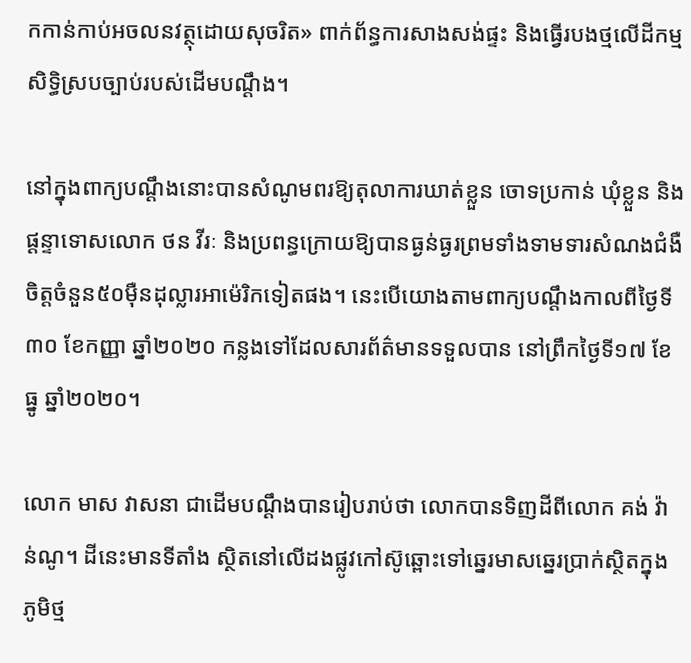កកាន់កាប់អចលនវត្ថុដោយសុចរិត» ពាក់ព័ន្ធការសាងសង់ផ្ទះ និងធ្វើរបងថ្មលើដីកម្មសិទ្ធិស្របច្បាប់របស់ដើមបណ្តឹង។

នៅក្នុងពាក្យបណ្តឹងនោះបានសំណូមពរឱ្យតុលាការឃាត់ខ្លួន ចោទប្រកាន់ ឃុំខ្លួន និងផ្តន្ទាទោសលោក ថន វីរៈ និងប្រពន្ធក្រោយឱ្យបានធ្ងន់ធ្ងរព្រមទាំងទាមទារសំណងជំងឺចិត្តចំនួន៥០ម៉ឺនដុល្លារអាម៉េរិកទៀតផង។ នេះបើយោងតាមពាក្យបណ្តឹងកាលពីថ្ងៃទី៣០ ខែកញ្ញា ឆ្នាំ២០២០ កន្លងទៅដែលសារព័ត៌មានទទួលបាន នៅព្រឹកថ្ងៃទី១៧ ខែធ្នូ ឆ្នាំ២០២០។

លោក មាស វាសនា ជាដើមបណ្ដឹងបានរៀបរាប់ថា លោកបានទិញដីពីលោក គង់ វ៉ាន់ណូ។ ដីនេះមានទីតាំង ស្ថិតនៅលើដងផ្លូវកៅស៊ូឆ្ពោះទៅឆ្នេរមាសឆ្នេរប្រាក់ស្ថិតក្នុង ភូមិថ្ម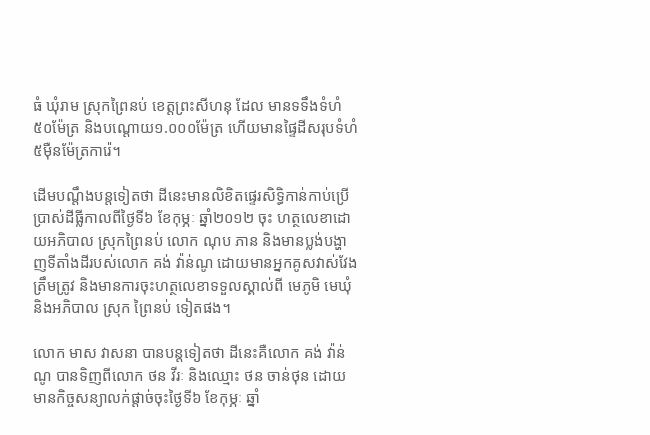ធំ ឃុំរាម ស្រុកព្រៃនប់ ខេត្តព្រះសីហនុ ដែល មានទទឹងទំហំ៥០ម៉ែត្រ និងបណ្តោយ១.០០០ម៉ែត្រ ហើយមានផ្ទៃដីសរុបទំហំ៥ម៉ឺនម៉ែត្រការ៉េ។

ដើមបណ្តឹងបន្តទៀតថា ដីនេះមានលិខិតផ្ទេរសិទ្ធិកាន់កាប់ប្រើប្រាស់ដីធ្លីកាលពីថ្ងៃទី៦ ខែកុម្ភៈ ឆ្នាំ២០១២ ចុះ ហត្ថលេខាដោយអភិបាល ស្រុកព្រៃនប់ លោក ណុប ភាន និងមានប្លង់បង្ហាញទីតាំងដីរបស់លោក គង់ វ៉ាន់ណូ ដោយមានអ្នកគូសវាស់វែងត្រឹមត្រូវ និងមានការចុះហត្ថលេខាទទួលស្គាល់ពី មេភូមិ មេឃុំ និងអភិបាល ស្រុក ព្រៃនប់ ទៀតផង។

លោក មាស វាសនា បានបន្តទៀតថា ដីនេះគឺលោក គង់ វ៉ាន់ណូ បានទិញពីលោក ថន វីរៈ និងឈ្មោះ ថន ចាន់ថុន ដោយមានកិច្ចសន្យាលក់ផ្តាច់ចុះថ្ងៃទី៦ ខែកុម្ភៈ ឆ្នាំ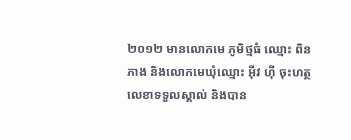២០១២ មានលោកមេ ភូមិថ្មធំ ឈ្មោះ ពិន ភាង និងលោកមេឃុំឈ្មោះ អ៊ីវ ហ៊ី ចុះហត្ថលេខាទទួលស្គាល់ និងបាន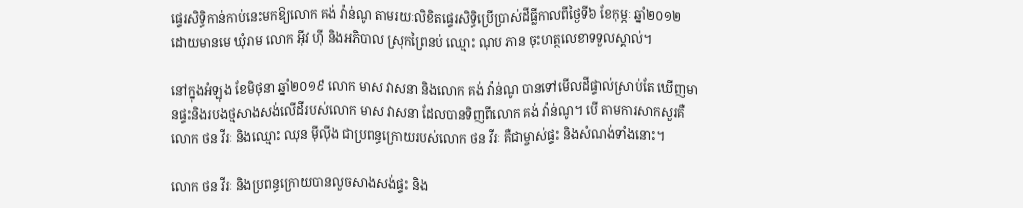ផ្ទេរសិទ្ធិកាន់កាប់នេះមកឱ្យលោក គង់ វ៉ាន់ណូ តាមរយៈលិខិតផ្ទេរសិទ្ធិប្រើប្រាស់ដីធ្លីកាលពីថ្ងៃទី៦ ខែកុម្ភៈ ឆ្នាំ២០១២ ដោយមានមេ ឃុំរាម លោក អ៊ីវ ហ៊ី និងអភិបាល ស្រុកព្រៃនប់ ឈ្មោះ ណុប ភាន ចុះហត្ថលេខាទទួលស្គាល់។

នៅក្នុងអំឡុង ខែមិថុនា ឆ្នាំ២០១៩ លោក មាស វាសនា និងលោក គង់ វ៉ាន់ណូ បានទៅមើលដីផ្ទាល់ស្រាប់តែ ឃើញមានផ្ទះនិងរបងថ្មសាងសង់លើដីរបស់លោក មាស វាសនា ដែលបានទិញពីលោក គង់ វ៉ាន់ណូ។ បើ តាមការសាកសួរគឺលោក ថន វីរៈ និងឈ្មោះ ឈុន ម៉ីល៉ីង ជាប្រពន្ធក្រោយរបស់លោក ថន វីរៈ គឺជាម្ចាស់ផ្ទះ និងសំណង់ទាំងនោះ។

លោក ថន វីរៈ និងប្រពន្ធក្រោយបានលួចសាងសង់ផ្ទះ និង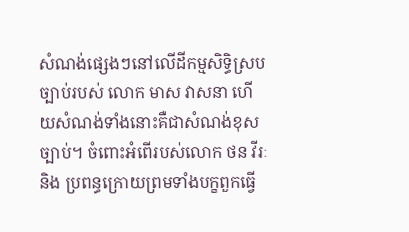សំណង់ផ្សេងៗនៅលើដីកម្មសិទ្ធិស្របច្បាប់របស់ លោក មាស វាសនា ហើយសំណង់ទាំងនោះគឺជាសំណង់ខុសច្បាប់។ ចំពោះអំពើរបស់លោក ថន វីរៈ និង ប្រពន្ធក្រោយព្រមទាំងបក្ខពួកធ្វើ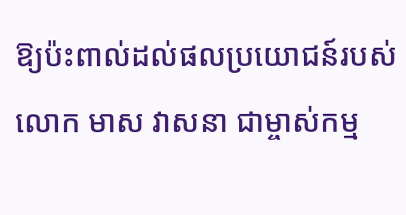ឱ្យប៉ះពាល់ដល់ផលប្រយោជន៍របស់លោក មាស វាសនា ជាម្ចាស់កម្ម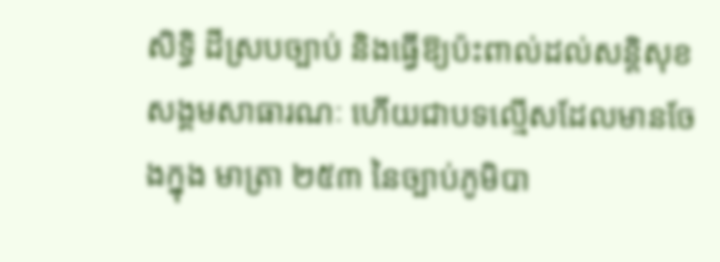សិទ្ធិ ដីស្របច្បាប់ និងធ្វើឱ្យប៉ះពាល់ដល់សន្តិសុខសង្គមសាធារណៈ ហើយជាបទល្មើសដែលមានចែងក្នុង មាត្រា ២៥៣ នៃច្បាប់ភូមិបា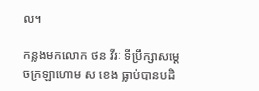ល។

កន្លងមកលោក ថន វីរៈ ទីប្រឹក្សាសម្តេចក្រឡាហោម ស ខេង ធ្លាប់បានបដិ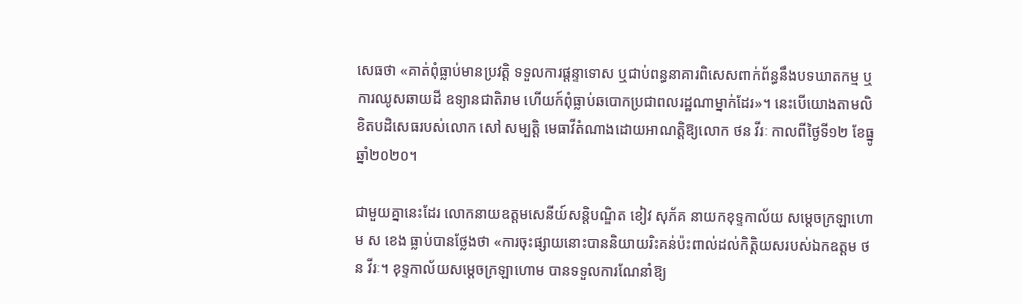សេធថា «គាត់ពុំធ្លាប់មានប្រវត្តិ ទទួលការផ្តន្ទាទោស ឬជាប់ពន្ធនាគារពិសេសពាក់ព័ន្ធនឹងបទឃាតកម្ម ឬការឈូសឆាយដី ឧទ្យានជាតិរាម ហើយក៍ពុំធ្លាប់ឆបោកប្រជាពលរដ្ឋណាម្នាក់ដែរ»។ នេះបើយោងតាមលិខិតបដិសេធរបស់លោក សៅ សម្បត្តិ មេធាវីតំណាងដោយអាណត្តិឱ្យលោក ថន វីរៈ កាលពីថ្ងៃទី១២ ខែធ្នូ ឆ្នាំ២០២០។

ជាមួយគ្នានេះដែរ លោកនាយឧត្តមសេនីយ៍សន្តិបណ្ឌិត ខៀវ សុភ័គ នាយកខុទ្ទកាល័យ សម្តេចក្រឡាហោម ស ខេង ធ្លាប់បានថ្លែងថា «ការចុះផ្សាយនោះបាននិយាយរិះគន់ប៉ះពាល់ដល់កិត្តិយសរបស់ឯកឧត្តម ថន វីរៈ។ ខុទ្ទកាល័យសម្តេចក្រឡាហោម បានទទួលការណែនាំឱ្យ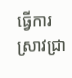ធ្វើការស្រាវជ្រា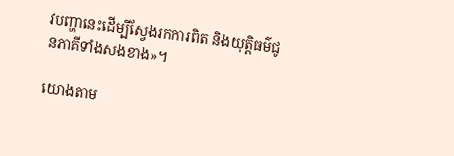វបញ្ហានេះដើម្បីស្វែងរកការពិត និងយុត្តិធម៌ជូនភាគីទាំងសងខាង»។

យោងតាម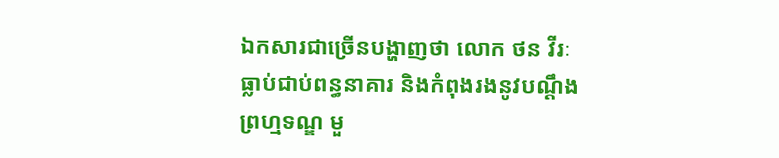ឯកសារជាច្រើនបង្ហាញថា លោក ថន វីរៈ ធ្លាប់ជាប់ពន្ធនាគារ និងកំពុងរងនូវបណ្តឹង ព្រហ្មទណ្ឌ មួ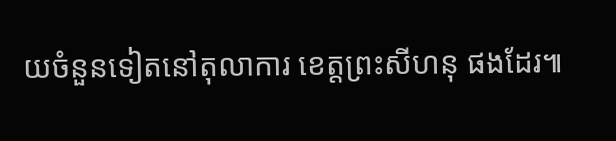យចំនួនទៀតនៅតុលាការ ខេត្តព្រះសីហនុ ផងដែរ៕